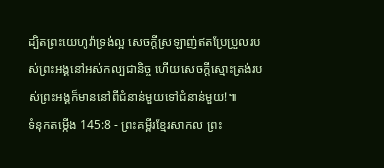ដ្បិតព្រះយេហូវ៉ាទ្រង់ល្អ សេចក្ដីស្រឡាញ់ឥតប្រែប្រួលរបស់ព្រះអង្គនៅអស់កល្បជានិច្ច ហើយសេចក្ដីស្មោះត្រង់របស់ព្រះអង្គក៏មាននៅពីជំនាន់មួយទៅជំនាន់មួយ!៕
ទំនុកតម្កើង 145:8 - ព្រះគម្ពីរខ្មែរសាកល ព្រះ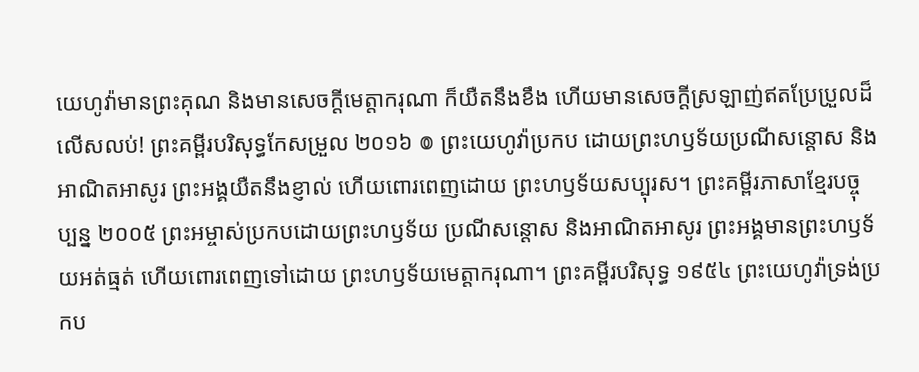យេហូវ៉ាមានព្រះគុណ និងមានសេចក្ដីមេត្តាករុណា ក៏យឺតនឹងខឹង ហើយមានសេចក្ដីស្រឡាញ់ឥតប្រែប្រួលដ៏លើសលប់! ព្រះគម្ពីរបរិសុទ្ធកែសម្រួល ២០១៦ ៙ ព្រះយេហូវ៉ាប្រកប ដោយព្រះហឫទ័យប្រណីសន្ដោស និងអាណិតអាសូរ ព្រះអង្គយឺតនឹងខ្ញាល់ ហើយពោរពេញដោយ ព្រះហឫទ័យសប្បុរស។ ព្រះគម្ពីរភាសាខ្មែរបច្ចុប្បន្ន ២០០៥ ព្រះអម្ចាស់ប្រកបដោយព្រះហឫទ័យ ប្រណីសន្ដោស និងអាណិតអាសូរ ព្រះអង្គមានព្រះហឫទ័យអត់ធ្មត់ ហើយពោរពេញទៅដោយ ព្រះហឫទ័យមេត្តាករុណា។ ព្រះគម្ពីរបរិសុទ្ធ ១៩៥៤ ព្រះយេហូវ៉ាទ្រង់ប្រកប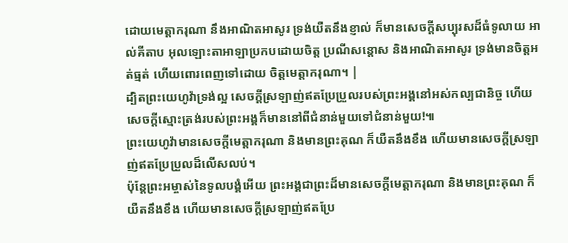ដោយមេត្តាករុណា នឹងអាណិតអាសូរ ទ្រង់យឺតនឹងខ្ញាល់ ក៏មានសេចក្ដីសប្បុរសដ៏ធំទូលាយ អាល់គីតាប អុលឡោះតាអាឡាប្រកបដោយចិត្ត ប្រណីសន្ដោស និងអាណិតអាសូរ ទ្រង់មានចិត្តអត់ធ្មត់ ហើយពោរពេញទៅដោយ ចិត្តមេត្តាករុណា។ |
ដ្បិតព្រះយេហូវ៉ាទ្រង់ល្អ សេចក្ដីស្រឡាញ់ឥតប្រែប្រួលរបស់ព្រះអង្គនៅអស់កល្បជានិច្ច ហើយសេចក្ដីស្មោះត្រង់របស់ព្រះអង្គក៏មាននៅពីជំនាន់មួយទៅជំនាន់មួយ!៕
ព្រះយេហូវ៉ាមានសេចក្ដីមេត្តាករុណា និងមានព្រះគុណ ក៏យឺតនឹងខឹង ហើយមានសេចក្ដីស្រឡាញ់ឥតប្រែប្រួលដ៏លើសលប់។
ប៉ុន្តែព្រះអម្ចាស់នៃទូលបង្គំអើយ ព្រះអង្គជាព្រះដ៏មានសេចក្ដីមេត្តាករុណា និងមានព្រះគុណ ក៏យឺតនឹងខឹង ហើយមានសេចក្ដីស្រឡាញ់ឥតប្រែ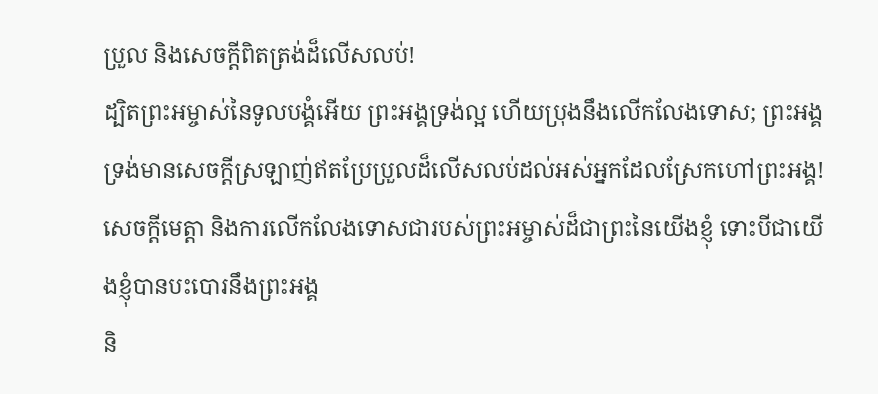ប្រួល និងសេចក្ដីពិតត្រង់ដ៏លើសលប់!
ដ្បិតព្រះអម្ចាស់នៃទូលបង្គំអើយ ព្រះអង្គទ្រង់ល្អ ហើយប្រុងនឹងលើកលែងទោស; ព្រះអង្គទ្រង់មានសេចក្ដីស្រឡាញ់ឥតប្រែប្រួលដ៏លើសលប់ដល់អស់អ្នកដែលស្រែកហៅព្រះអង្គ!
សេចក្ដីមេត្តា និងការលើកលែងទោសជារបស់ព្រះអម្ចាស់ដ៏ជាព្រះនៃយើងខ្ញុំ ទោះបីជាយើងខ្ញុំបានបះបោរនឹងព្រះអង្គ
និ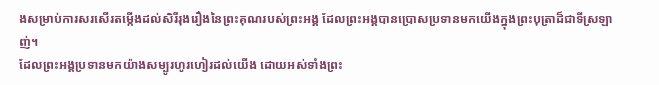ងសម្រាប់ការសរសើរតម្កើងដល់សិរីរុងរឿងនៃព្រះគុណរបស់ព្រះអង្គ ដែលព្រះអង្គបានប្រោសប្រទានមកយើងក្នុងព្រះបុត្រាដ៏ជាទីស្រឡាញ់។
ដែលព្រះអង្គប្រទានមកយ៉ាងសម្បូរហូរហៀរដល់យើង ដោយអស់ទាំងព្រះ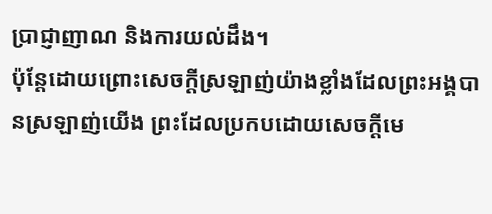ប្រាជ្ញាញាណ និងការយល់ដឹង។
ប៉ុន្តែដោយព្រោះសេចក្ដីស្រឡាញ់យ៉ាងខ្លាំងដែលព្រះអង្គបានស្រឡាញ់យើង ព្រះដែលប្រកបដោយសេចក្ដីមេ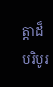ត្តាដ៏បរិបូរ